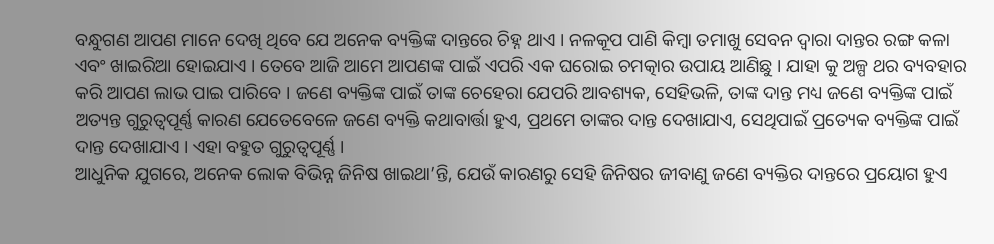ବନ୍ଧୁଗଣ ଆପଣ ମାନେ ଦେଖି ଥିବେ ଯେ ଅନେକ ବ୍ୟକ୍ତିଙ୍କ ଦାନ୍ତରେ ଚିହ୍ନ ଥାଏ । ନଳକୂପ ପାଣି କିମ୍ବା ତମାଖୁ ସେବନ ଦ୍ୱାରା ଦାନ୍ତର ରଙ୍ଗ କଳା ଏବଂ ଖାଇରିଆ ହୋଇଯାଏ । ତେବେ ଆଜି ଆମେ ଆପଣଙ୍କ ପାଇଁ ଏପରି ଏକ ଘରୋଇ ଚମତ୍କାର ଉପାୟ ଆଣିଛୁ । ଯାହା କୁ ଅଳ୍ପ ଥର ବ୍ୟବହାର କରି ଆପଣ ଲାଭ ପାଇ ପାରିବେ । ଜଣେ ବ୍ୟକ୍ତିଙ୍କ ପାଇଁ ତାଙ୍କ ଚେହେରା ଯେପରି ଆବଶ୍ୟକ, ସେହିଭଳି, ତାଙ୍କ ଦାନ୍ତ ମଧ୍ୟ ଜଣେ ବ୍ୟକ୍ତିଙ୍କ ପାଇଁ ଅତ୍ୟନ୍ତ ଗୁରୁତ୍ୱପୂର୍ଣ୍ଣ କାରଣ ଯେତେବେଳେ ଜଣେ ବ୍ୟକ୍ତି କଥାବାର୍ତ୍ତା ହୁଏ, ପ୍ରଥମେ ତାଙ୍କର ଦାନ୍ତ ଦେଖାଯାଏ, ସେଥିପାଇଁ ପ୍ରତ୍ୟେକ ବ୍ୟକ୍ତିଙ୍କ ପାଇଁ ଦାନ୍ତ ଦେଖାଯାଏ । ଏହା ବହୁତ ଗୁରୁତ୍ୱପୂର୍ଣ୍ଣ ।
ଆଧୁନିକ ଯୁଗରେ, ଅନେକ ଲୋକ ବିଭିନ୍ନ ଜିନିଷ ଖାଇଥା’ନ୍ତି, ଯେଉଁ କାରଣରୁ ସେହି ଜିନିଷର ଜୀବାଣୁ ଜଣେ ବ୍ୟକ୍ତିର ଦାନ୍ତରେ ପ୍ରୟୋଗ ହୁଏ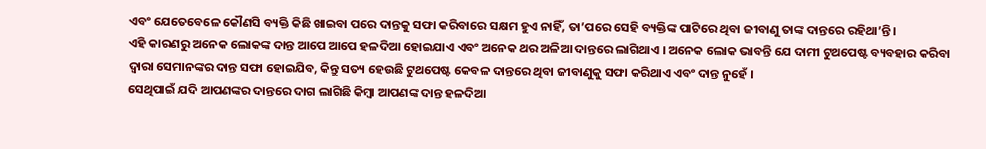ଏବଂ ଯେତେବେଳେ କୌଣସି ବ୍ୟକ୍ତି କିଛି ଖାଇବା ପରେ ଦାନ୍ତକୁ ସଫା କରିବାରେ ସକ୍ଷମ ହୁଏ ନାହିଁ, ତା’ପରେ ସେହି ବ୍ୟକ୍ତିଙ୍କ ପାଟିରେ ଥିବା ଜୀବାଣୁ ତାଙ୍କ ଦାନ୍ତରେ ରହିଥା’ନ୍ତି ।
ଏହି କାରଣରୁ ଅନେକ ଲୋକଙ୍କ ଦାନ୍ତ ଆପେ ଆପେ ହଳଦିଆ ହୋଇଯାଏ ଏବଂ ଅନେକ ଥର ଅଳିଆ ଦାନ୍ତରେ ଲାଗିଥାଏ । ଅନେକ ଲୋକ ଭାବନ୍ତି ଯେ ଦାମୀ ଟୁଥପେଷ୍ଟ ବ୍ୟବହାର କରିବା ଦ୍ୱାରା ସେମାନଙ୍କର ଦାନ୍ତ ସଫା ହୋଇଯିବ, କିନ୍ତୁ ସତ୍ୟ ହେଉଛି ଟୁଥପେଷ୍ଟ କେବଳ ଦାନ୍ତରେ ଥିବା ଜୀବାଣୁକୁ ସଫା କରିଥାଏ ଏବଂ ଦାନ୍ତ ନୁହେଁ ।
ସେଥିପାଇଁ ଯଦି ଆପଣଙ୍କର ଦାନ୍ତରେ ଦାଗ ଲାଗିଛି କିମ୍ବା ଆପଣଙ୍କ ଦାନ୍ତ ହଳଦିଆ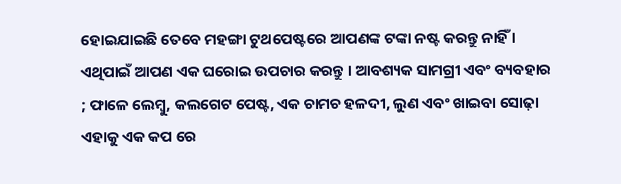ହୋଇଯାଇଛି ତେବେ ମହଙ୍ଗା ଟୁଥପେଷ୍ଟରେ ଆପଣଙ୍କ ଟଙ୍କା ନଷ୍ଟ କରନ୍ତୁ ନାହିଁ । ଏଥିପାଇଁ ଆପଣ ଏକ ଘରୋଇ ଉପଚାର କରନ୍ତୁ । ଆବଶ୍ୟକ ସାମଗ୍ରୀ ଏବଂ ବ୍ୟବହାର ; ଫାଳେ ଲେମ୍ବୁ, କଲଗେଟ ପେଷ୍ଟ, ଏକ ଚାମଚ ହଳଦୀ, ଲୁଣ ଏବଂ ଖାଇବା ସୋଢ଼ା ଏହାକୁ ଏକ କପ ରେ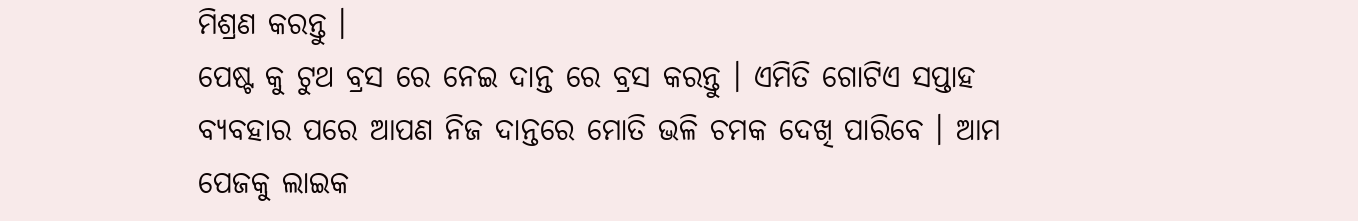ମିଶ୍ରଣ କରନ୍ତୁ ।
ପେଷ୍ଟ କୁ ଟୁଥ ବ୍ରସ ରେ ନେଇ ଦାନ୍ତ ରେ ବ୍ରସ କରନ୍ତୁ । ଏମିତି ଗୋଟିଏ ସପ୍ତାହ ବ୍ୟବହାର ପରେ ଆପଣ ନିଜ ଦାନ୍ତରେ ମୋତି ଭଳି ଚମକ ଦେଖି ପାରିବେ । ଆମ ପେଜକୁ ଲାଇକ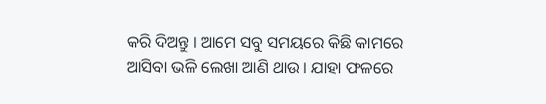କରି ଦିଅନ୍ତୁ । ଆମେ ସବୁ ସମୟରେ କିଛି କାମରେ ଆସିବା ଭଳି ଲେଖା ଆଣି ଥାଉ । ଯାହା ଫଳରେ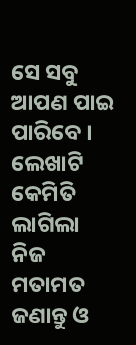ସେ ସବୁ ଆପଣ ପାଇ ପାରିବେ । ଲେଖାଟି କେମିତି ଲାଗିଲା ନିଜ ମତାମତ ଜଣାନ୍ତୁ ଓ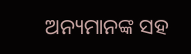ଅନ୍ୟମାନଙ୍କ ସହ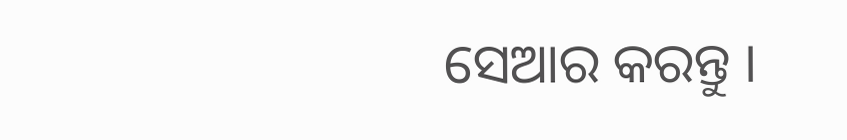ସେଆର କରନ୍ତୁ ।